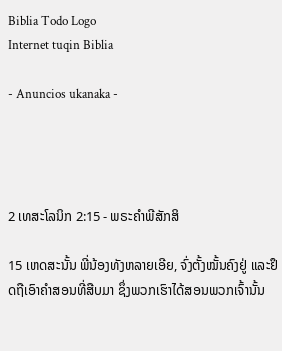Biblia Todo Logo
Internet tuqin Biblia

- Anuncios ukanaka -




2 ເທສະໂລນິກ 2:15 - ພຣະຄຳພີສັກສິ

15 ເຫດສະນັ້ນ ພີ່ນ້ອງທັງຫລາຍເອີຍ, ຈົ່ງຕັ້ງໝັ້ນຄົງຢູ່ ແລະຢຶດຖືເອົາຄຳສອນທີ່ສືບມາ ຊຶ່ງພວກເຮົາໄດ້ສອນພວກເຈົ້ານັ້ນ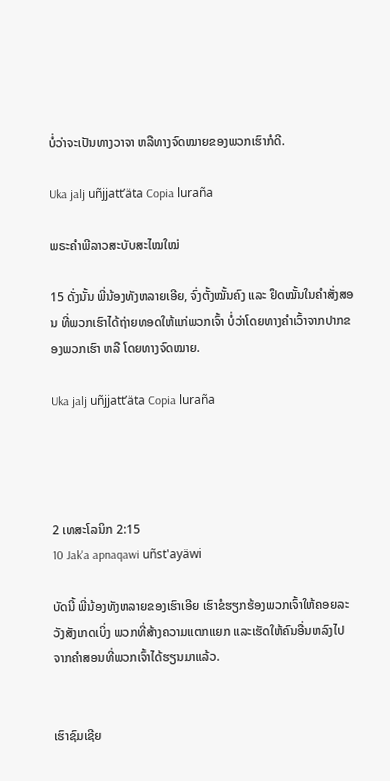ບໍ່ວ່າຈະເປັນທາງວາຈາ ຫລືທາງຈົດໝາຍຂອງພວກເຮົາກໍດີ.

Uka jalj uñjjattʼäta Copia luraña

ພຣະຄຳພີລາວສະບັບສະໄໝໃໝ່

15 ດັ່ງນັ້ນ ພີ່ນ້ອງທັງຫລາຍເອີຍ, ຈົ່ງຕັ້ງໝັ້ນຄົງ ແລະ ຢຶດໝັ້ນໃນຄຳສັ່ງສອນ ທີ່ພວກເຮົາໄດ້ຖ່າຍທອດໃຫ້ແກ່ພວກເຈົ້າ ບໍ່ວ່າໂດຍທາງຄຳເວົ້າຈາກປາກຂອງພວກເຮົາ ຫລື ໂດຍທາງຈົດໝາຍ.

Uka jalj uñjjattʼäta Copia luraña




2 ເທສະໂລນິກ 2:15
10 Jak'a apnaqawi uñst'ayäwi

ບັດນີ້ ພີ່ນ້ອງທັງຫລາຍຂອງເຮົາເອີຍ ເຮົາຂໍຮຽກຮ້ອງພວກເຈົ້າໃຫ້ຄອຍລະວັງສັງເກດເບິ່ງ ພວກທີ່ສ້າງຄວາມແຕກແຍກ ແລະເຮັດໃຫ້ຄົນອື່ນຫລົງໄປ ຈາກຄຳສອນທີ່ພວກເຈົ້າໄດ້ຮຽນມາແລ້ວ.


ເຮົາຊົມເຊີຍ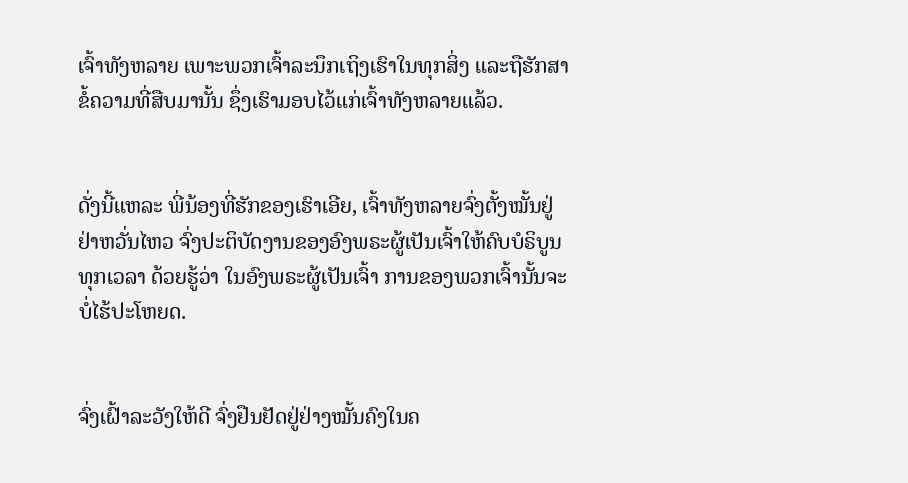ເຈົ້າທັງຫລາຍ ເພາະພວກເຈົ້າລະນຶກເຖິງເຮົາໃນທຸກສິ່ງ ແລະຖືຮັກສາຂໍ້ຄວາມທີ່ສືບມານັ້ນ ຊຶ່ງເຮົາມອບໄວ້ແກ່ເຈົ້າທັງຫລາຍແລ້ວ.


ດັ່ງນີ້ແຫລະ ພີ່ນ້ອງທີ່ຮັກຂອງເຮົາເອີຍ, ເຈົ້າທັງຫລາຍຈົ່ງຕັ້ງໝັ້ນຢູ່ ຢ່າຫວັ່ນໄຫວ ຈົ່ງປະຕິບັດງານຂອງອົງພຣະຜູ້ເປັນເຈົ້າໃຫ້ຄົບບໍຣິບູນທຸກເວລາ ດ້ວຍຮູ້ວ່າ ໃນອົງພຣະຜູ້ເປັນເຈົ້າ ການຂອງພວກເຈົ້ານັ້ນຈະບໍ່ໄຮ້ປະໂຫຍດ.


ຈົ່ງເຝົ້າລະວັງໃຫ້ດີ ຈົ່ງຢືນຢັດຢູ່ຢ່າງໝັ້ນຄົງໃນຄ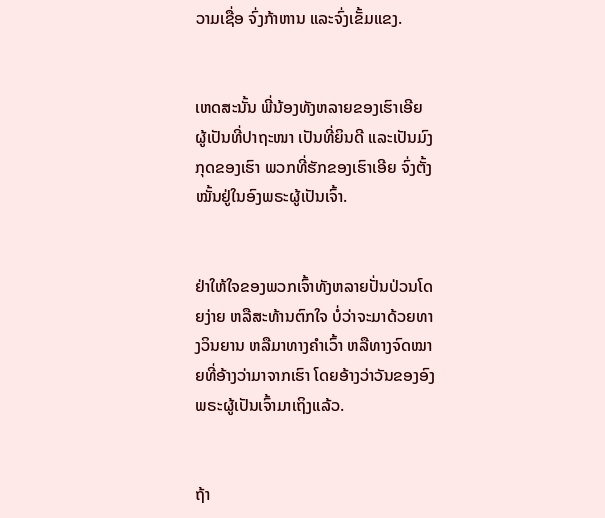ວາມເຊື່ອ ຈົ່ງກ້າຫານ ແລະຈົ່ງເຂັ້ມແຂງ.


ເຫດສະນັ້ນ ພີ່ນ້ອງທັງຫລາຍຂອງເຮົາເອີຍ ຜູ້ເປັນທີ່ປາຖະໜາ ເປັນທີ່ຍິນດີ ແລະເປັນມົງກຸດຂອງເຮົາ ພວກທີ່ຮັກຂອງເຮົາເອີຍ ຈົ່ງຕັ້ງໝັ້ນຢູ່ໃນອົງພຣະຜູ້ເປັນເຈົ້າ.


ຢ່າໃຫ້ໃຈຂອງພວກເຈົ້າທັງຫລາຍປັ່ນປ່ວນໂດຍງ່າຍ ຫລືສະທ້ານຕົກໃຈ ບໍ່ວ່າຈະມາດ້ວຍທາງວິນຍານ ຫລືມາທາງຄຳເວົ້າ ຫລືທາງຈົດໝາຍທີ່ອ້າງວ່າມາຈາກເຮົາ ໂດຍອ້າງວ່າວັນຂອງອົງພຣະຜູ້ເປັນເຈົ້າມາເຖິງແລ້ວ.


ຖ້າ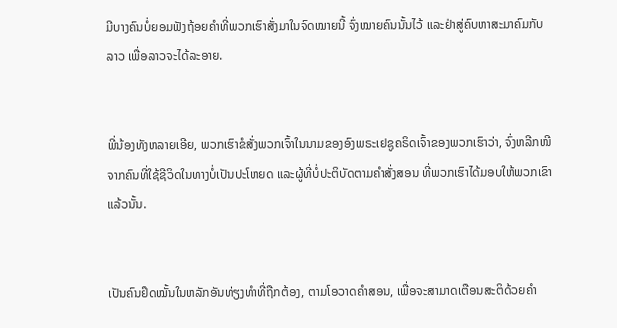ມີບາງຄົນບໍ່ຍອມຟັງຖ້ອຍຄຳທີ່ພວກເຮົາສັ່ງມາໃນຈົດໝາຍນີ້ ຈົ່ງໝາຍຄົນນັ້ນໄວ້ ແລະຢ່າສູ່ຄົບຫາສະມາຄົມກັບລາວ ເພື່ອລາວຈະໄດ້ລະອາຍ.


ພີ່ນ້ອງທັງຫລາຍເອີຍ, ພວກເຮົາຂໍສັ່ງພວກເຈົ້າໃນນາມຂອງອົງພຣະເຢຊູຄຣິດເຈົ້າຂອງພວກເຮົາວ່າ, ຈົ່ງຫລີກໜີຈາກຄົນທີ່ໃຊ້ຊີວິດໃນທາງບໍ່ເປັນປະໂຫຍດ ແລະຜູ້ທີ່ບໍ່ປະຕິບັດຕາມຄຳສັ່ງສອນ ທີ່ພວກເຮົາໄດ້ມອບໃຫ້ພວກເຂົາແລ້ວນັ້ນ.


ເປັນຄົນຢຶດໝັ້ນໃນຫລັກອັນທ່ຽງທຳທີ່ຖືກຕ້ອງ, ຕາມໂອວາດຄຳສອນ, ເພື່ອຈະສາມາດເຕືອນສະຕິດ້ວຍຄຳ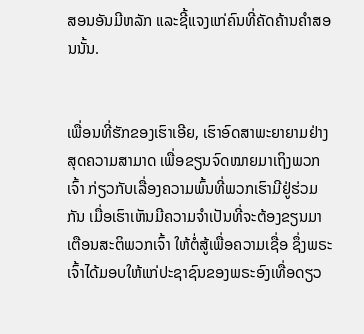ສອນອັນມີຫລັກ ແລະຊີ້ແຈງແກ່ຄົນທີ່ຄັດຄ້ານຄຳສອນນັ້ນ.


ເພື່ອນທີ່ຮັກຂອງເຮົາເອີຍ, ເຮົາອົດສາພະຍາຍາມຢ່າງສຸດຄວາມສາມາດ ເພື່ອຂຽນຈົດໝາຍມາເຖິງພວກເຈົ້າ ກ່ຽວກັບເລື່ອງຄວາມພົ້ນທີ່ພວກເຮົາມີຢູ່ຮ່ວມກັນ ເມື່ອເຮົາເຫັນມີຄວາມຈຳເປັນທີ່ຈະຕ້ອງຂຽນມາເຕືອນສະຕິພວກເຈົ້າ ໃຫ້ຕໍ່ສູ້ເພື່ອຄວາມເຊື່ອ ຊຶ່ງພຣະເຈົ້າໄດ້ມອບໃຫ້ແກ່ປະຊາຊົນຂອງພຣະອົງເທື່ອດຽວ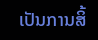ເປັນການສິ້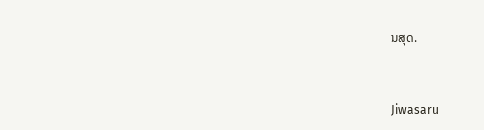ນສຸດ.


Jiwasaru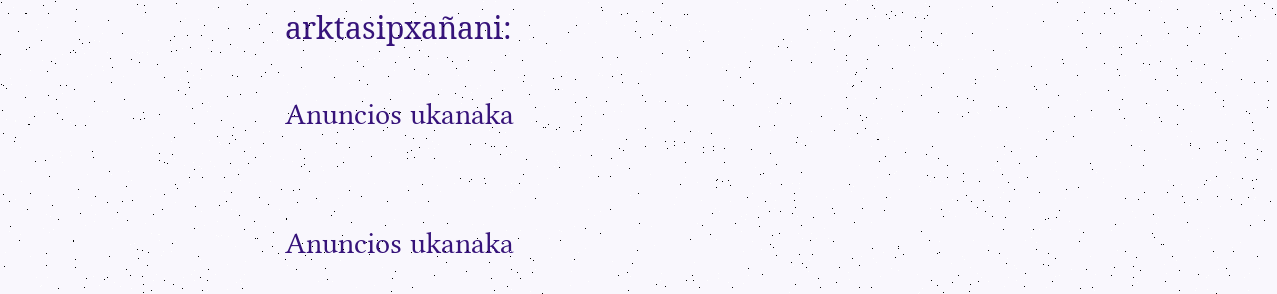arktasipxañani:

Anuncios ukanaka


Anuncios ukanaka